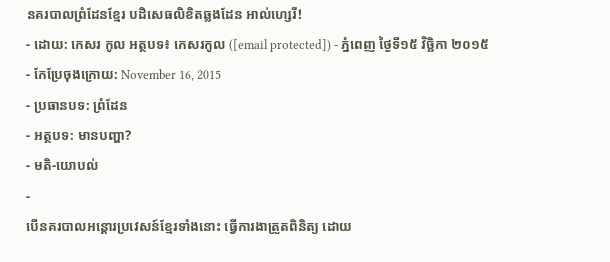នគរបាលព្រំដែនខ្មែរ បដិសេធលិខិតឆ្លងដែន អាល់ហ្សេរី!
- ដោយ: កេសរ កូល អត្ថបទ៖ កេសរកូល ([email protected]) - ភ្នំពេញ ថ្ងៃទី១៥ វិច្ឆិកា ២០១៥
- កែប្រែចុងក្រោយ: November 16, 2015
- ប្រធានបទ: ព្រំដែន
- អត្ថបទ: មានបញ្ហា?
- មតិ-យោបល់
-
បើនគរបាលអន្តោរប្រវេសន៍ខ្មែរទាំងនោះ ធ្វើការងាត្រួតពិនិត្យ ដោយ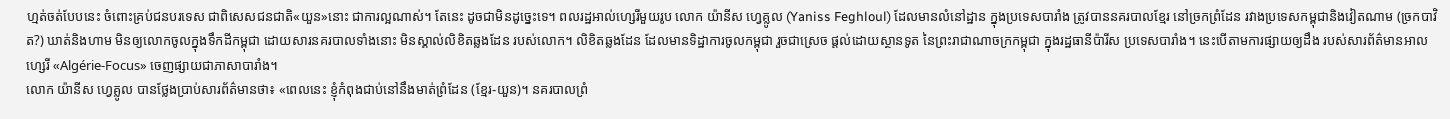ហ្មត់ចត់បែបនេះ ចំពោះគ្រប់ជនបរទេស ជាពិសេសជនជាតិ«យួន»នោះ ជាការល្អណាស់។ តែនេះ ដូចជាមិនដូច្នេះទេ។ ពលរដ្ឋអាល់ហ្សេរីមួយរូប លោក យ៉ានីស ហ្វេគ្លូល (Yaniss Feghloul) ដែលមានលំនៅដ្ឋាន ក្នុងប្រទេសបារាំង ត្រូវបាននគរបាលខ្មែរ នៅច្រកព្រំដែន រវាងប្រទេសកម្ពុជានិងវៀតណាម (ច្រកបាវិត?) ឃាត់និងហាម មិនឲ្យលោកចូលក្នុងទឹកដីកម្ពុជា ដោយសារនគរបាលទាំងនោះ មិនស្គាល់លិខិតឆ្លងដែន របស់លោក។ លិខិតឆ្លងដែន ដែលមានទិដ្ឋាការចូលកម្ពុជា រួចជាស្រេច ផ្ដល់ដោយស្ថានទូត នៃព្រះរាជាណាចក្រកម្ពុជា ក្នុងរដ្ឋធានីប៉ារីស ប្រទេសបារាំង។ នេះបើតាមការផ្សាយឲ្យដឹង របស់សារព័ត៌មានអាលហ្សេរី «Algérie-Focus» ចេញផ្សាយជាភាសាបារាំង។
លោក យ៉ានីស ហ្វេគ្លូល បានថ្លែងប្រាប់សារព័ត៌មានថា៖ «ពេលនេះ ខ្ញុំកំពុងជាប់នៅនឹងមាត់ព្រំដែន (ខ្មែរ-យួន)។ នគរបាលព្រំ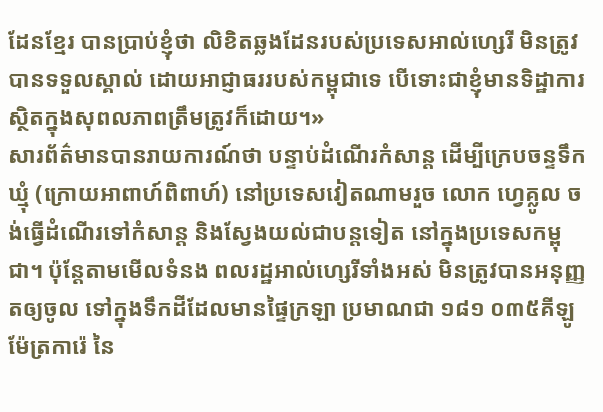ដែនខ្មែរ បានប្រាប់ខ្ញុំថា លិខិតឆ្លងដែនរបស់ប្រទេសអាល់ហ្សេរី មិនត្រូវបានទទួលស្គាល់ ដោយអាជ្ញាធររបស់កម្ពុជាទេ បើទោះជាខ្ញុំមានទិដ្ឋាការ ស្ថិតក្នុងសុពលភាពត្រឹមត្រូវក៏ដោយ។»
សារព័ត៌មានបានរាយការណ៍ថា បន្ទាប់ដំណើរកំសាន្ដ ដើម្បីក្រេបចន្ទទឹកឃ្មុំ (ក្រោយអាពាហ៍ពិពាហ៍) នៅប្រទេសវៀតណាមរួច លោក ហ្វេគ្លូល ចង់ធ្វើដំណើរទៅកំសាន្ដ និងស្វែងយល់ជាបន្តទៀត នៅក្នុងប្រទេសកម្ពុជា។ ប៉ុន្តែតាមមើលទំនង ពលរដ្ឋអាល់ហ្សេរីទាំងអស់ មិនត្រូវបានអនុញ្ញតឲ្យចូល ទៅក្នុងទឹកដីដែលមានផ្ទៃក្រឡា ប្រមាណជា ១៨១ ០៣៥គីឡូម៉ែត្រការ៉េ នៃ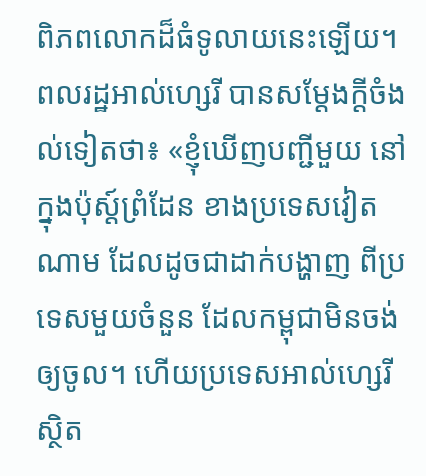ពិភពលោកដ៏ធំទូលាយនេះឡើយ។
ពលរដ្ឋអាល់ហ្សេរី បានសម្ដែងក្ដីចំងល់ទៀតថា៖ «ខ្ញុំឃើញបញ្ជីមួយ នៅក្នុងប៉ុស្ដ៍ព្រំដែន ខាងប្រទេសវៀតណាម ដែលដូចជាដាក់បង្ហាញ ពីប្រទេសមួយចំនួន ដែលកម្ពុជាមិនចង់ឲ្យចូល។ ហើយប្រទេសអាល់ហ្សេរី ស្ថិត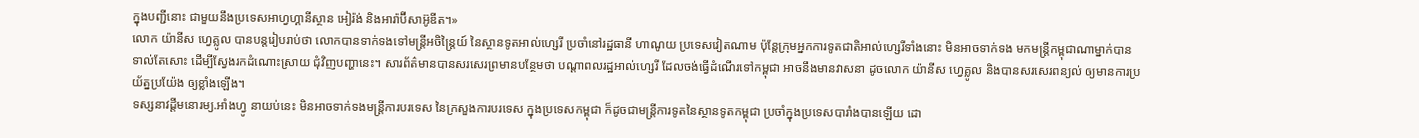ក្នុងបញ្ជីនោះ ជាមួយនឹងប្រទេសអាហ្វហ្គានីស្ថាន អៀរ៉ង់ និងអារ៉ាប៊ីសាអ៊ូឌីត។»
លោក យ៉ានីស ហ្វេគ្លូល បានបន្តរៀបរាប់ថា លោកបានទាក់ទងទៅមន្ត្រីអចិន្ត្រៃយ៍ នៃស្ថានទូតអាល់ហ្សេរី ប្រចាំនៅរដ្ឋធានី ហាណូយ ប្រទេសវៀតណាម ប៉ុន្តែក្រុមអ្នកការទូតជាតិអាល់ហ្សេរីទាំងនោះ មិនអាចទាក់ទង មកមន្ត្រីកម្ពុជាណាម្នាក់បានទាល់តែសោះ ដើម្បីស្វែងរកដំណោះស្រាយ ជុំវិញបញ្ហានេះ។ សារព័ត៌មានបានសរសេរព្រមានបន្ថែមថា បណ្ដាពលរដ្ឋអាល់ហ្សេរី ដែលចង់ធ្វើដំណើរទៅកម្ពុជា អាចនឹងមានវាសនា ដូចលោក យ៉ានីស ហ្វេគ្លូល និងបានសរសេរពន្យល់ ឲ្យមានការប្រយ័ត្នប្រយ៉ែង ឲ្យខ្លាំងឡើង។
ទស្សនាវដ្ដីមនោរម្យ.អាំងហ្វូ នាយប់នេះ មិនអាចទាក់ទងមន្ត្រីការបរទេស នៃក្រសួងការបរទេស ក្នុងប្រទេសកម្ពុជា ក៏ដូចជាមន្ត្រីការទូតនៃស្ថានទូតកម្ពុជា ប្រចាំក្នុងប្រទេសបារាំងបានឡើយ ដោ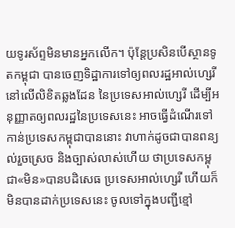យទូរស័ព្ទមិនមានអ្នកលើក។ ប៉ុន្តែប្រសិនបើស្ថានទូតកម្ពុជា បានចេញទិដ្ឋាការទៅឲ្យពលរដ្ឋអាល់ហ្សេរី នៅលើលិខិតឆ្លងដែន នៃប្រទេសអាល់ហ្សេរី ដើម្បីអនុញ្ញាតឲ្យពលរដ្ឋនៃប្រទេសនេះ អាចធ្វើដំណើរទៅកាន់ប្រទេសកម្ពុជាបាននោះ វាហាក់ដូចជាបានពន្យល់រួចស្រេច និងច្បាស់លាស់ហើយ ថាប្រទេសកម្ពុជា«មិន»បានបដិសេធ ប្រទេសអាល់ហ្សេរី ហើយក៏មិនបានដាក់ប្រទេសនេះ ចូលទៅក្នុងបញ្ជីខ្មៅ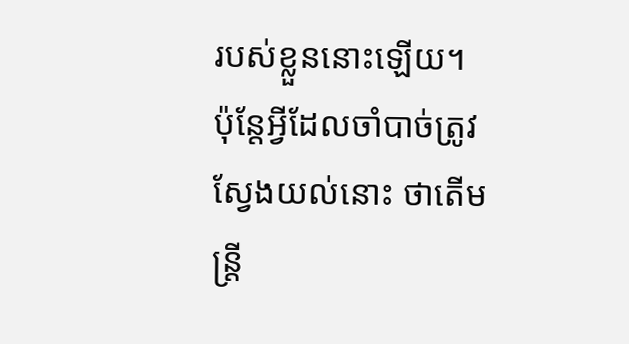របស់ខ្លួននោះឡើយ។
ប៉ុន្តែអ្វីដែលចាំបាច់ត្រូវស្វែងយល់នោះ ថាតើមន្ត្រី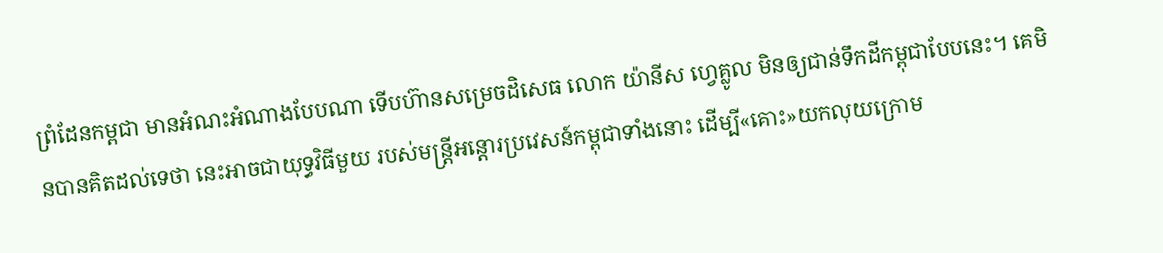ព្រំដែនកម្ពជា មានអំណះអំណាងបែបណា ទើបហ៊ានសម្រេចដិសេធ លោក យ៉ានីស ហ្វេគ្លូល មិនឲ្យជាន់ទឹកដីកម្ពុជាបែបនេះ។ គេមិនបានគិតដល់ទេថា នេះអាចជាយុទ្ធវិធីមួយ របស់មន្ត្រីអន្ដោរប្រវេសន៍កម្ពុជាទាំងនោះ ដើម្បី«គោះ»យកលុយក្រោម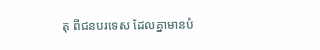តុ ពីជនបរទេស ដែលគ្នាមានបំ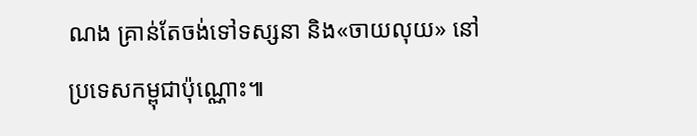ណង គ្រាន់តែចង់ទៅទស្សនា និង«ចាយលុយ» នៅប្រទេសកម្ពុជាប៉ុណ្ណោះ៕